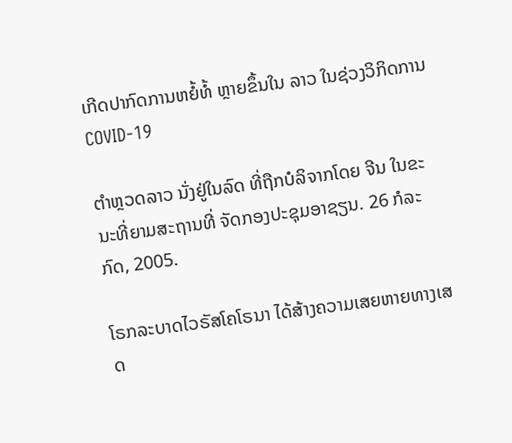ເກີດປາກົດການຫຍໍ້ທໍ້ ຫຼາຍຂຶ້ນໃນ ລາວ ໃນຊ່ວງວິກິດການ COVID-19

ຕຳຫຼວດລາວ ນັ່ງຢູ່ໃນລົດ ທີ່ຖືກບໍລິຈາກໂດຍ ຈີນ ໃນຂະນະທີ່ຍາມສະຖານທີ່ ຈັດກອງປະຊຸມອາຊຽນ. 26 ກໍລະກົດ, 2005.

ໂຣກລະບາດໄວຣັສໂຄໂຣນາ ໄດ້ສ້າງຄວາມເສຍຫາຍທາງເສດ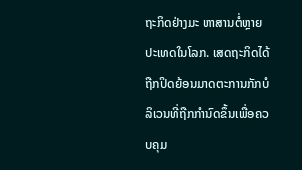ຖະກິດຢ່າງມະ ຫາສານຕໍ່ຫຼາຍປະເທດໃນໂລກ. ເສດຖະກິດໄດ້ຖືກປິດຍ້ອນມາດຕະການກັກບໍ ລິເວນທີ່ຖືກກຳນົດຂຶ້ນເພື່ອຄວບຄຸມ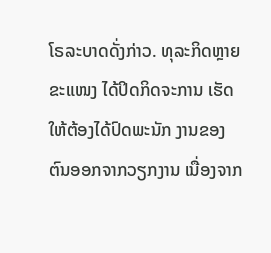ໂຣລະບາດດັ່ງກ່າວ. ທຸລະກິດຫຼາຍຂະແໜງ ໄດ້ປິດກິດຈະການ ເຮັດໃຫ້ຕ້ອງໄດ້ປົດພະນັກ ງານຂອງຕົນອອກຈາກວຽກງານ ເນື່ອງຈາກ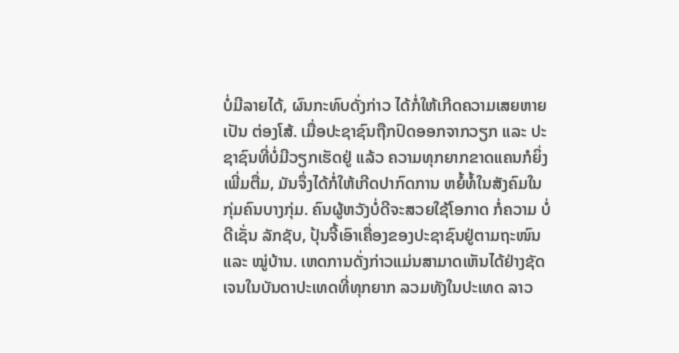ບໍ່ມີລາຍໄດ້, ຜົນກະທົບດັ່ງກ່າວ ໄດ້ກໍ່ໃຫ້ເກີດຄວາມເສຍຫາຍເປັນ ຕ່ອງໂສ້. ເມື່ອປະຊາຊົນຖືກປົດອອກຈາກວຽກ ແລະ ປະຊາຊົນທີ່ບໍ່ມີວຽກເຮັດຢູ່ ແລ້ວ ຄວາມທຸກຍາກຂາດແຄນກໍຍິ່ງເພີ່ມຕື່ມ, ມັນຈຶ່ງໄດ້ກໍ່ໃຫ້ເກີດປາກົດການ ຫຍໍ້ທໍ້ໃນສັງຄົມໃນກຸ່ມຄົນບາງກຸ່ມ. ຄົນຜູ້ຫວັງບໍ່ດີຈະສວຍໃຊ້ໂອກາດ ກໍ່ຄວາມ ບໍ່ດີເຊັ່ນ ລັກຊັບ, ປຸ້ນຈີ້ເອົາເຄື່ອງຂອງປະຊາຊົນຢູ່ຕາມຖະໜົນ ແລະ ໝູ່ບ້ານ. ເຫດການດັ່ງກ່າວແມ່ນສາມາດເຫັນໄດ້ຢ່າງຊັດເຈນໃນບັນດາປະເທດທີ່ທຸກຍາກ ລວມທັງໃນປະເທດ ລາວ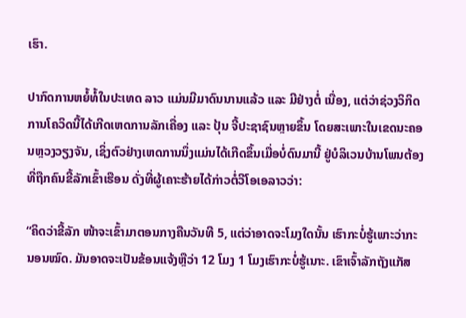ເຮົາ.

ປາກົດການຫຍໍ້ທໍ້ໃນປະເທດ ລາວ ແມ່ນມີມາດົນນານແລ້ວ ແລະ ມີຢ່າງຕໍ່ ເນື່ອງ, ແຕ່ວ່າຊ່ວງວິກິດການໂຄວິດນີ້ໄດ້ເກີດເຫດການລັກເຄື່ອງ ແລະ ປຸ້ນ ຈີ້ປະຊາຊົນຫຼາຍຂຶ້ນ ໂດຍສະເພາະໃນເຂດນະຄອນຫຼວງວຽງຈັນ, ເຊິ່ງຕົວຢ່າງເຫດການນຶ່ງແມ່ນໄດ້ເກີດຂຶ້ນເມື່ອບໍ່ດົນມານີ້ ຢູ່ບໍລິເວນບ້ານໂພນຕ້ອງ ທີ່ຖືກຄົນຂີ້ລັກເຂົ້າເຮືອນ ດັ່ງທີ່ຜູ້ເຄາະຮ້າຍໄດ້ກ່າວຕໍ່ວີໂອເອລາວວ່າ:

“ຄິດວ່າຂີ້ລັກ ໜ້າຈະເຂົ້າມາຕອນກາງຄືນວັນທີ 5, ແຕ່ວ່າອາດຈະໂມງໃດນັ້ນ ເຮົາກະບໍ່ຮູ້ເພາະວ່າກະນອນໝົດ. ມັນອາດຈະເປັນຂ້ອນແຈ້ງຫຼືວ່າ 12 ໂມງ 1 ໂມງເຮົາກະບໍ່ຮູ້ເນາະ. ເຂົາເຈົ້າລັກຖັງແກັສ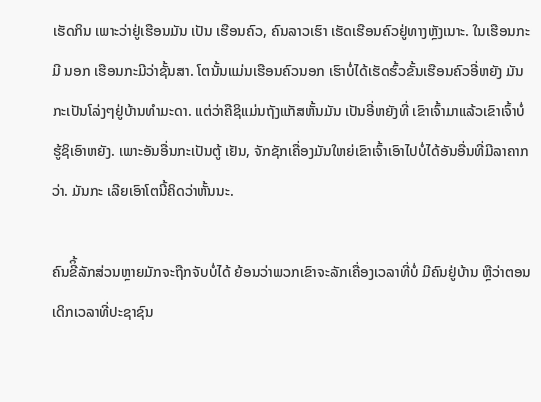ເຮັດກິນ ເພາະວ່າຢູ່ເຮືອນມັນ ເປັນ ເຮືອນຄົວ, ຄົນລາວເຮົາ ເຮັດເຮືອນຄົວຢູ່ທາງຫຼັງເນາະ. ໃນເຮືອນກະມີ ນອກ ເຮືອນກະມີວ່າຊັ້ນສາ. ໂຕນັ້ນແມ່ນເຮືອນຄົວນອກ ເຮົາບໍ່ໄດ້ເຮັດຮົ້ວຂັ້ນເຮືອນຄົວອີ່ຫຍັງ ມັນກະເປັນໂລ່ງໆຢູ່ບ້ານທຳມະດາ. ແຕ່ວ່າຄືຊິແມ່ນຖັງແກັສຫັ້ນມັນ ເປັນອີ່ຫຍັງທີ່ ເຂົາເຈົ້າມາແລ້ວເຂົາເຈົ້າບໍ່ຮູ້ຊິເອົາຫຍັງ. ເພາະອັນອື່ນກະເປັນຕູ້ ເຢັນ, ຈັກຊັກເຄື່ອງມັນໃຫຍ່ເຂົາເຈົ້າເອົາໄປບໍ່ໄດ້ອັນອື່ນທີ່ມີລາຄາກວ່າ. ມັນກະ ເລີຍເອົາໂຕນີ້ຄິດວ່າຫັ້ນນະ.

ຄົນຂີິ້ລັກສ່ວນຫຼາຍມັກຈະຖືກຈັບບໍ່ໄດ້ ຍ້ອນວ່າພວກເຂົາຈະລັກເຄື່ອງເວລາທີ່ບໍ່ ມີຄົນຢູ່ບ້ານ ຫຼືວ່າຕອນເດິກເວລາທີ່ປະຊາຊົນ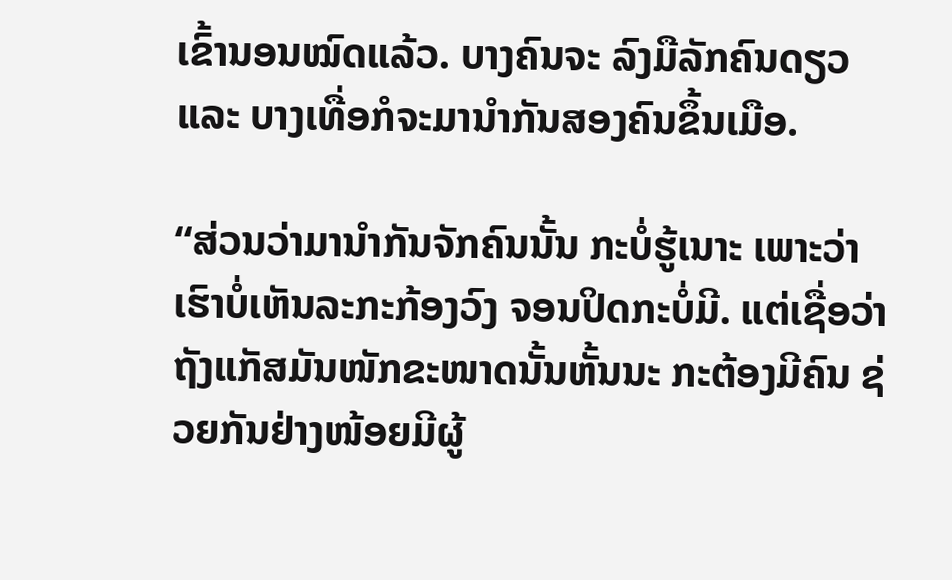ເຂົ້ານອນໝົດແລ້ວ. ບາງຄົນຈະ ລົງມືລັກຄົນດຽວ ແລະ ບາງເທື່ອກໍຈະມານຳກັນສອງຄົນຂຶ້ນເມືອ.

“ສ່ວນວ່າມານຳກັນຈັກຄົນນັ້ນ ກະບໍ່ຮູ້ເນາະ ເພາະວ່າເຮົາບໍ່ເຫັນລະກະກ້ອງວົງ ຈອນປິດກະບໍ່ມີ. ແຕ່ເຊື່ອວ່າຖັງແກັສມັນໜັກຂະໜາດນັ້ນຫັ້ນນະ ກະຕ້ອງມີຄົນ ຊ່ວຍກັນຢ່າງໜ້ອຍມີຜູ້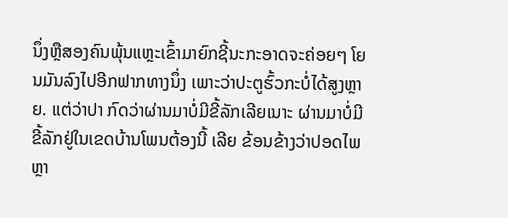ນຶ່ງຫຼືສອງຄົນພຸ້ນແຫຼະເຂົ້າມາຍົກຊີ້ນະກະອາດຈະຄ່ອຍໆ ໂຍນມັນລົງໄປອີກຟາກທາງນຶ່ງ ເພາະວ່າປະຕູຮົ້ວກະບໍ່ໄດ້ສູງຫຼາຍ. ແຕ່ວ່າປາ ກົດວ່າຜ່ານມາບໍ່ມີຂີ້ລັກເລີຍເນາະ ຜ່ານມາບໍ່ມີຂີ້ລັກຢູ່ໃນເຂດບ້ານໂພນຕ້ອງນີ້ ເລີຍ ຂ້ອນຂ້າງວ່າປອດໄພຫຼາ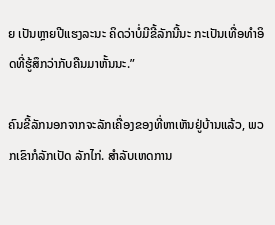ຍ ເປັນຫຼາຍປີແຮງລະນະ ຄິດວ່າບໍ່ມີຂີ້ລັກນີ້ນະ ກະເປັນເທື່ອທຳອິດທີ່ຮູ້ສຶກວ່າກັບຄືນມາຫັ້ນນະ.”

ຄົນຂີ້ລັກນອກຈາກຈະລັກເຄື່ອງຂອງທີ່ຫາເຫັນຢູ່ບ້ານແລ້ວ, ພວກເຂົາກໍລັກເປັດ ລັກໄກ່. ສຳລັບເຫດການ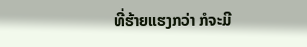ທີ່ຮ້າຍແຮງກວ່າ ກໍຈະມີ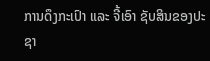ການດຶງກະເປົາ ແລະ ຈີ້ເອົາ ຊັບສິນຂອງປະຊາ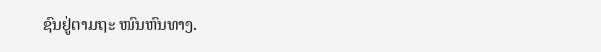ຊົນຢູ່ຕາມຖະ ໜົນຫົນທາງ.